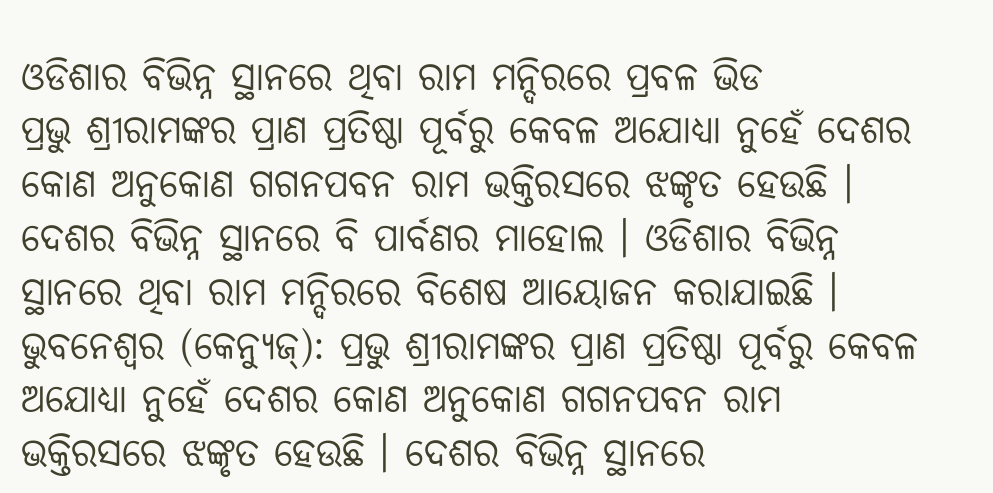ଓଡିଶାର ବିଭିନ୍ନ ସ୍ଥାନରେ ଥିବା ରାମ ମନ୍ଦିରରେ ପ୍ରବଳ ଭିଡ
ପ୍ରଭୁ ଶ୍ରୀରାମଙ୍କର ପ୍ରାଣ ପ୍ରତିଷ୍ଠା ପୂର୍ବରୁ କେବଳ ଅଯୋଧ୍ୟା ନୁହେଁ ଦେଶର କୋଣ ଅନୁକୋଣ ଗଗନପବନ ରାମ ଭକ୍ତିରସରେ ଝଙ୍କୃତ ହେଉଛି । ଦେଶର ବିଭିନ୍ନ ସ୍ଥାନରେ ବି ପାର୍ବଣର ମାହୋଲ । ଓଡିଶାର ବିଭିନ୍ନ ସ୍ଥାନରେ ଥିବା ରାମ ମନ୍ଦିରରେ ବିଶେଷ ଆୟୋଜନ କରାଯାଇଛି ।
ଭୁବନେଶ୍ୱର (କେନ୍ୟୁଜ୍): ପ୍ରଭୁ ଶ୍ରୀରାମଙ୍କର ପ୍ରାଣ ପ୍ରତିଷ୍ଠା ପୂର୍ବରୁ କେବଳ ଅଯୋଧ୍ୟା ନୁହେଁ ଦେଶର କୋଣ ଅନୁକୋଣ ଗଗନପବନ ରାମ ଭକ୍ତିରସରେ ଝଙ୍କୃତ ହେଉଛି । ଦେଶର ବିଭିନ୍ନ ସ୍ଥାନରେ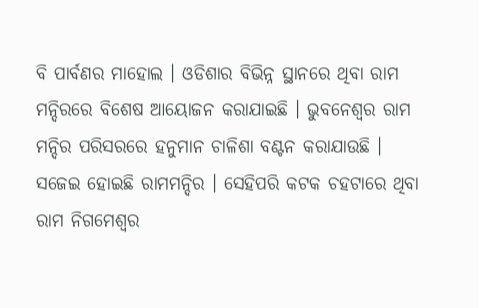ବି ପାର୍ବଣର ମାହୋଲ । ଓଡିଶାର ବିଭିନ୍ନ ସ୍ଥାନରେ ଥିବା ରାମ ମନ୍ଦିରରେ ବିଶେଷ ଆୟୋଜନ କରାଯାଇଛି । ଭୁବନେଶ୍ୱର ରାମ ମନ୍ଦିର ପରିସରରେ ହନୁମାନ ଚାଳିଶା ବଣ୍ଟନ କରାଯାଉଛି । ସଜେଇ ହୋଇଛି ରାମମନ୍ଦିର । ସେହିପରି କଟକ ଚହଟାରେ ଥିବା ରାମ ନିଗମେଶ୍ବର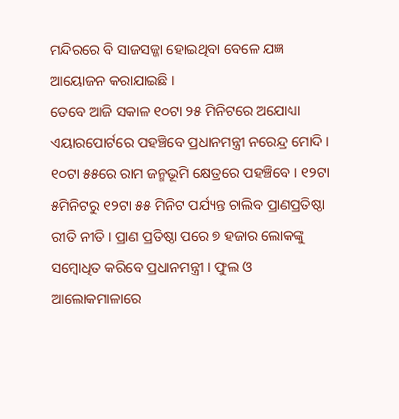ମନ୍ଦିରରେ ବି ସାଜସଜ୍ଜା ହୋଇଥିବା ବେଳେ ଯଜ୍ଞ ଆୟୋଜନ କରାଯାଇଛି ।
ତେବେ ଆଜି ସକାଳ ୧୦ଟା ୨୫ ମିନିଟରେ ଅଯୋଧ୍ୟା ଏୟାରପୋର୍ଟରେ ପହଞ୍ଚିବେ ପ୍ରଧାନମନ୍ତ୍ରୀ ନରେନ୍ଦ୍ର ମୋଦି । ୧୦ଟା ୫୫ରେ ରାମ ଜନ୍ମଭୂମି କ୍ଷେତ୍ରରେ ପହଞ୍ଚିବେ । ୧୨ଟା ୫ମିନିଟରୁ ୧୨ଟା ୫୫ ମିନିଟ ପର୍ଯ୍ୟନ୍ତ ଚାଲିବ ପ୍ରାଣପ୍ରତିଷ୍ଠା ରୀତି ନୀତି । ପ୍ରାଣ ପ୍ରତିଷ୍ଠା ପରେ ୭ ହଜାର ଲୋକଙ୍କୁ ସମ୍ବୋଧିତ କରିବେ ପ୍ରଧାନମନ୍ତ୍ରୀ । ଫୁଲ ଓ ଆଲୋକମାଳାରେ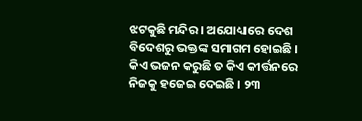ଝଟକୁଛି ମନ୍ଦିର । ଅଯୋଧ୍ୟାରେ ଦେଶ ବିଦେଶରୁ ଭକ୍ତଙ୍କ ସମାଗମ ହୋଇଛି । କିଏ ଭଜନ କରୁଛି ତ କିଏ କୀର୍ତ୍ତନରେ ନିଜକୁ ହଜେଇ ଦେଇଛି । ୨୩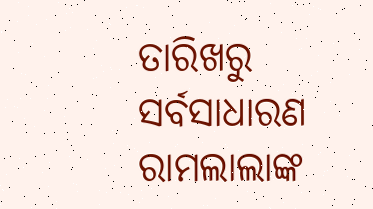ତାରିଖରୁ ସର୍ବସାଧାରଣ ରାମଲାଲାଙ୍କ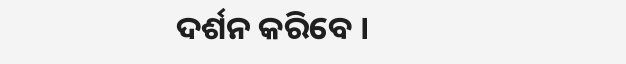ଦର୍ଶନ କରିବେ ।